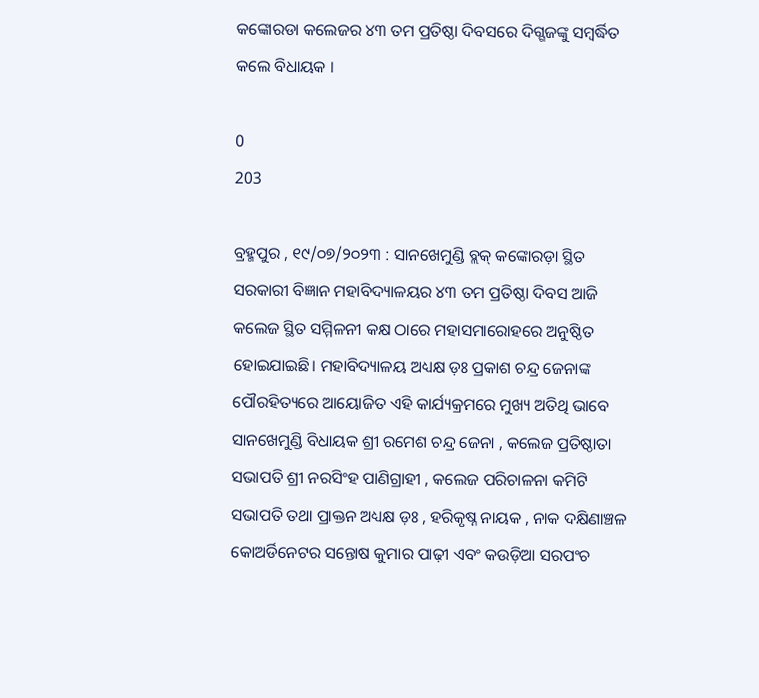କଙ୍କୋରଡା କଲେଜର ୪୩ ତମ ପ୍ରତିଷ୍ଠା ଦିବସରେ ଦିଗ୍ଗଜଙ୍କୁ ସମ୍ବର୍ଦ୍ଧିତ କଲେ ବିଧାୟକ ।

0
203

ବ୍ରହ୍ମପୁର , ୧୯/୦୭/୨୦୨୩ : ସାନଖେମୁଣ୍ଡି ବ୍ଲକ୍ କଙ୍କୋରଡ଼ା ସ୍ଥିତ ସରକାରୀ ବିଜ୍ଞାନ ମହାବିଦ୍ୟାଳୟର ୪୩ ତମ ପ୍ରତିଷ୍ଠା ଦିବସ ଆଜି କଲେଜ ସ୍ଥିତ ସମ୍ମିଳନୀ କକ୍ଷ ଠାରେ ମହାସମାରୋହରେ ଅନୁଷ୍ଠିତ ହୋଇଯାଇଛି। ମହାବିଦ୍ୟାଳୟ ଅଧ୍ୟକ୍ଷ ଡ଼ଃ ପ୍ରକାଶ ଚନ୍ଦ୍ର ଜେନାଙ୍କ ପୌରହିତ୍ୟରେ ଆୟୋଜିତ ଏହି କାର୍ଯ୍ୟକ୍ରମରେ ମୁଖ୍ୟ ଅତିଥି ଭାବେ ସାନଖେମୁଣ୍ଡି ବିଧାୟକ ଶ୍ରୀ ରମେଶ ଚନ୍ଦ୍ର ଜେନା , କଲେଜ ପ୍ରତିଷ୍ଠାତା ସଭାପତି ଶ୍ରୀ ନରସିଂହ ପାଣିଗ୍ରାହୀ , କଲେଜ ପରିଚାଳନା କମିଟି ସଭାପତି ତଥା ପ୍ରାକ୍ତନ ଅଧ୍ୟକ୍ଷ ଡ଼ଃ , ହରିକୃଷ୍ନ ନାୟକ , ନାକ ଦକ୍ଷିଣାଞ୍ଚଳ କୋଅର୍ଡିନେଟର ସନ୍ତୋଷ କୁମାର ପାଢ଼ୀ ଏବଂ କଉଡ଼ିଆ ସରପଂଚ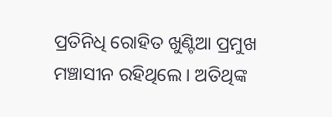ପ୍ରତିନିଧି ରୋହିତ ଖୁଣ୍ଟିଆ ପ୍ରମୁଖ ମଞ୍ଚାସୀନ ରହିଥିଲେ । ଅତିଥିଙ୍କ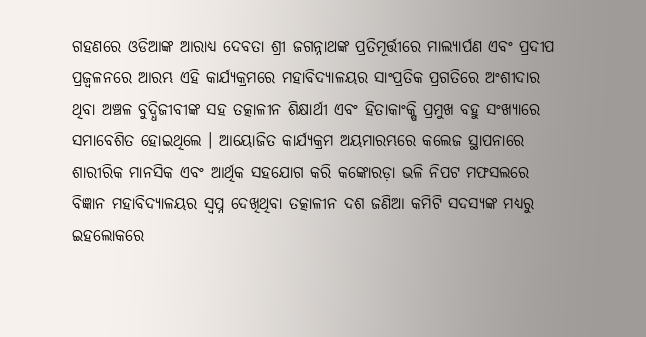ଗହଣରେ ଓଡିଆଙ୍କ ଆରାଧ୍ୟ ଦେବତା ଶ୍ରୀ ଜଗନ୍ନାଥଙ୍କ ପ୍ରତିମୂର୍ତ୍ତୀରେ ମାଲ୍ୟାର୍ପଣ ଏବଂ ପ୍ରଦୀପ ପ୍ରଜ୍ବଳନରେ ଆରମ୍ଭ ଏହି କାର୍ଯ୍ୟକ୍ରମରେ ମହାବିଦ୍ୟାଳୟର ସାଂପ୍ରତିକ ପ୍ରଗତିରେ ଅଂଶୀଦାର ଥିବା ଅଞ୍ଚଳ ବୁଦ୍ଧିଜୀବୀଙ୍କ ସହ ତତ୍କାଳୀନ ଶିକ୍ଷାର୍ଥୀ ଏବଂ ହିତାକାଂକ୍ଷି ପ୍ରମୁଖ ବହୁ ସଂଖ୍ୟାରେ ସମାବେଶିତ ହୋଇଥିଲେ । ଆୟୋଜିତ କାର୍ଯ୍ୟକ୍ରମ ଅୟମାରମ୍ଭରେ କଲେଜ ସ୍ଥାପନାରେ ଶାରୀରିକ ମାନସିକ ଏବଂ ଆର୍ଥିକ ସହଯୋଗ କରି କଙ୍କୋରଡ଼ା ଭଳି ନିପଟ ମଫସଲରେ ବିଜ୍ଞାନ ମହାବିଦ୍ୟାଳୟର ସ୍ବପ୍ନ ଦେଖିଥିବା ତତ୍କାଳୀନ ଦଶ ଜଣିଆ କମିଟି ସଦସ୍ୟଙ୍କ ମଧ୍ୟରୁ ଇହଲୋକରେ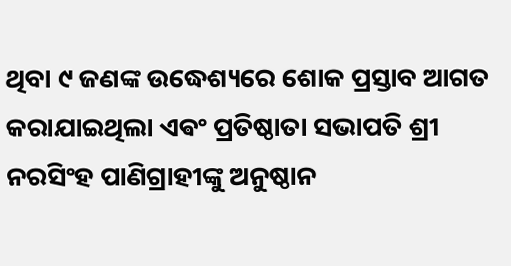ଥିବା ୯ ଜଣଙ୍କ ଉଦ୍ଧେଶ୍ୟରେ ଶୋକ ପ୍ରସ୍ତାବ ଆଗତ କରାଯାଇଥିଲା ଏଵଂ ପ୍ରତିଷ୍ଠାତା ସଭାପତି ଶ୍ରୀ ନରସିଂହ ପାଣିଗ୍ରାହୀଙ୍କୁ ଅନୁଷ୍ଠାନ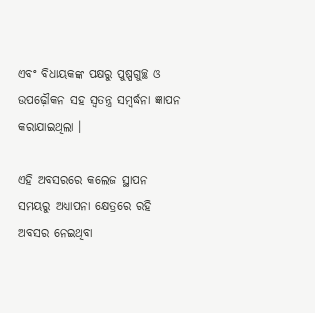ଏବଂ ବିଧାୟକଙ୍କ ପକ୍ଷରୁ ପୁଷ୍ପଗୁଚ୍ଛ ଓ ଉପଢ଼ୌକନ ସହ ସ୍ବତନ୍ତ୍ର ସମ୍ବର୍ଦ୍ଧନା ଜ୍ଞାପନ କରାଯାଇଥିଲା ।

ଏହି ଅବସରରେ କଲେଜ ସ୍ଥାପନ ସମୟରୁ ଅଧ୍ୟାପନା କ୍ଷେତ୍ରରେ ରହି ଅବସର ନେଇଥିବା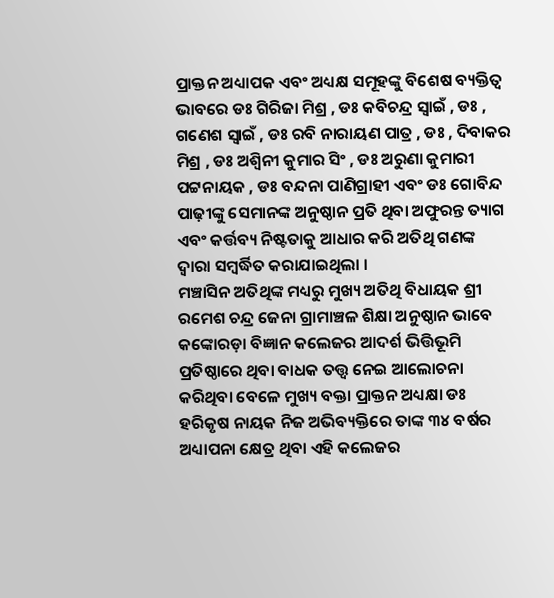ପ୍ରାକ୍ତନ ଅଧ୍ୟାପକ ଏବଂ ଅଧ୍ୟକ୍ଷ ସମୂହଙ୍କୁ ବିଶେଷ ବ୍ୟକ୍ତିତ୍ୱ ଭାବରେ ଡଃ ଗିରିଜା ମିଶ୍ର , ଡଃ କବିଚନ୍ଦ୍ର ସ୍ୱାଇଁ , ଡଃ , ଗଣେଶ ସ୍ୱାଇଁ , ଡଃ ରବି ନାରାୟଣ ପାତ୍ର , ଡଃ , ଦିବାକର ମିଶ୍ର , ଡଃ ଅଶ୍ଵିନୀ କୁମାର ସିଂ , ଡଃ ଅରୁଣା କୁମାରୀ ପଟ୍ଟନାୟକ , ଡଃ ବନ୍ଦନା ପାଣିଗ୍ରାହୀ ଏବଂ ଡଃ ଗୋବିନ୍ଦ ପାଢ଼ୀଙ୍କୁ ସେମାନଙ୍କ ଅନୁଷ୍ଠାନ ପ୍ରତି ଥିବା ଅଫୁରନ୍ତ ତ୍ୟାଗ ଏବଂ କର୍ତ୍ତବ୍ୟ ନିଷ୍ଟତାକୁ ଆଧାର କରି ଅତିଥି ଗଣଙ୍କ ଦ୍ଵାରା ସମ୍ବର୍ଦ୍ଧିତ କରାଯାଇଥିଲା ।
ମଞ୍ଚାସିନ ଅତିଥିଙ୍କ ମଧ୍ୟରୁ ମୁଖ୍ୟ ଅତିଥି ବିଧାୟକ ଶ୍ରୀ ରମେଶ ଚନ୍ଦ୍ର ଜେନା ଗ୍ରାମାଞ୍ଚଳ ଶିକ୍ଷା ଅନୁଷ୍ଠାନ ଭାବେ କଙ୍କୋରଡ଼ା ବିଜ୍ଞାନ କଲେଜର ଆଦର୍ଶ ଭିତ୍ତିଭୂମି ପ୍ରତିଷ୍ଠାରେ ଥିବା ବାଧକ ତତ୍ତ୍ଵ ନେଇ ଆଲୋଚନା କରିଥିବା ବେଳେ ମୁଖ୍ୟ ବକ୍ତା ପ୍ରାକ୍ତନ ଅଧ୍ୟକ୍ଷା ଡଃ ହରିକୃଷ ନାୟକ ନିଜ ଅଭିବ୍ୟକ୍ତିରେ ତାଙ୍କ ୩୪ ବର୍ଷର ଅଧ୍ୟାପନା କ୍ଷେତ୍ର ଥିବା ଏହି କଲେଜର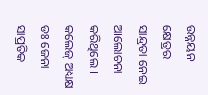ଉନ୍ନୟନ କ୍ଷେତ୍ରର ସାନ୍ଦ୍ରତା ନେଇ ଆଲୋଚନା କରିଥିଲେ । କଲେଜ୍ ଅଧ୍ୟକ୍ଷ ଡଃ ଜେନା ସାପ୍ରତିକ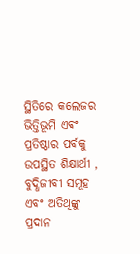ସ୍ଥିତିରେ କଲେଜର ଭିତ୍ତିଭୂମି ଏଵଂ ପ୍ରତିଷ୍ଠାର ପର୍ବକୁ ଉପସ୍ଥିତ ଶିକ୍ଷାର୍ଥୀ , ବୁଦ୍ଧିଜୀବୀ ସମୂହ ଏବଂ ଅତିଥିଙ୍କୁ ପ୍ରଦାନ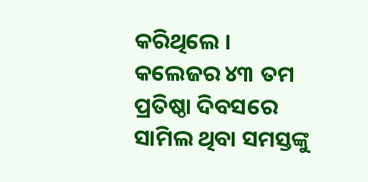କରିଥିଲେ । କଲେଜର ୪୩ ତମ ପ୍ରତିଷ୍ଠା ଦିବସରେ ସାମିଲ ଥିବା ସମସ୍ତଙ୍କୁ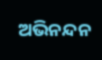ଅଭିନନ୍ଦନ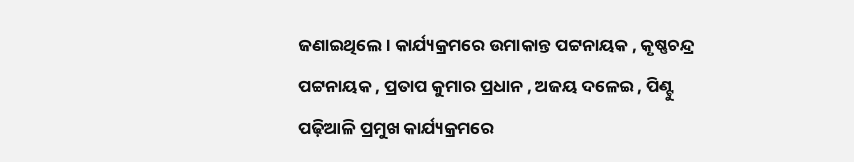ଜଣାଇଥିଲେ । କାର୍ଯ୍ୟକ୍ରମରେ ଉମାକାନ୍ତ ପଟ୍ଟନାୟକ , କୃଷ୍ଣଚନ୍ଦ୍ର ପଟ୍ଟନାୟକ , ପ୍ରତାପ କୁମାର ପ୍ରଧାନ , ଅଜୟ ଦଳେଇ , ପିଣ୍ଟୁ ପଢ଼ିଆଳି ପ୍ରମୁଖ କାର୍ଯ୍ୟକ୍ରମରେ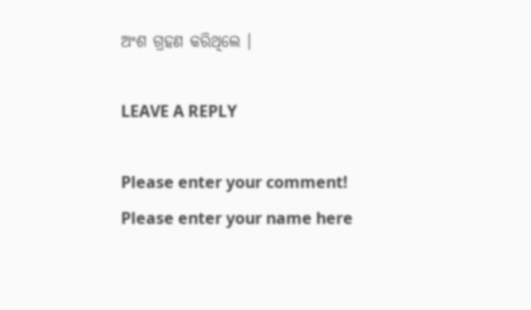ଅଂଶ ଗ୍ରହଣ କରିଥିଲେ ।

LEAVE A REPLY

Please enter your comment!
Please enter your name here